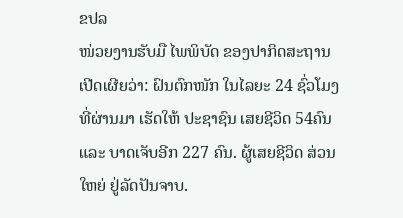ຂປລ
ໜ່ວຍງານຮັບມື ໄພພິບັດ ຂອງປາກິດສະຖານ ເປີດເຜີຍວ່າ: ຝົນຕົກໜັກ ໃນໄລຍະ 24 ຊົ່ວໂມງ ທີ່ຜ່ານມາ ເຮັດໃຫ້ ປະຊາຊົນ ເສຍຊີວິດ 54ຄົນ ແລະ ບາດເຈັບອີກ 227 ຄົນ. ຜູ້ເສຍຊີວິດ ສ່ວນໃຫຍ່ ຢູ່ລັດປັນຈາບ.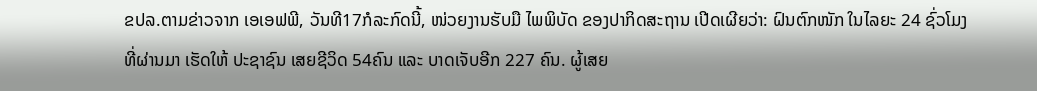ຂປລ.ຕາມຂ່າວຈາກ ເອເອຟພີ, ວັນທີ17ກໍລະກົດນີ້, ໜ່ວຍງານຮັບມື ໄພພິບັດ ຂອງປາກິດສະຖານ ເປີດເຜີຍວ່າ: ຝົນຕົກໜັກ ໃນໄລຍະ 24 ຊົ່ວໂມງ ທີ່ຜ່ານມາ ເຮັດໃຫ້ ປະຊາຊົນ ເສຍຊີວິດ 54ຄົນ ແລະ ບາດເຈັບອີກ 227 ຄົນ. ຜູ້ເສຍ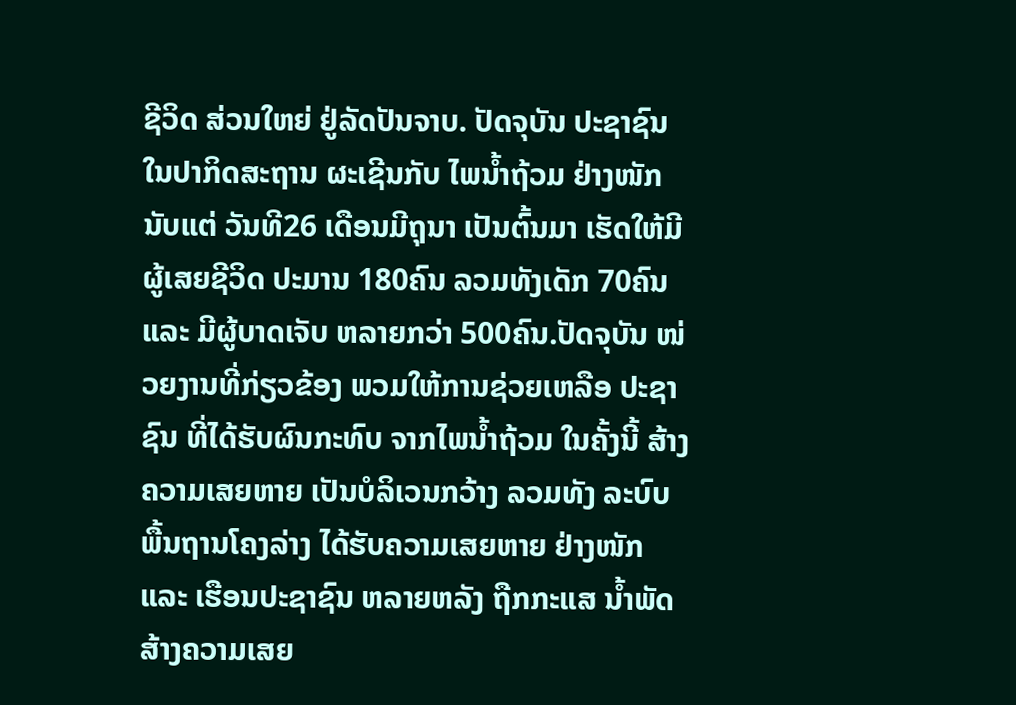ຊີວິດ ສ່ວນໃຫຍ່ ຢູ່ລັດປັນຈາບ. ປັດຈຸບັນ ປະຊາຊົນ ໃນປາກິດສະຖານ ຜະເຊີນກັບ ໄພນ້ຳຖ້ວມ ຢ່າງໜັກ ນັບແຕ່ ວັນທີ26 ເດືອນມີຖຸນາ ເປັນຕົ້ນມາ ເຮັດໃຫ້ມີຜູ້ເສຍຊີວິດ ປະມານ 180ຄົນ ລວມທັງເດັກ 70ຄົນ ແລະ ມີຜູ້ບາດເຈັບ ຫລາຍກວ່າ 500ຄົນ.ປັດຈຸບັນ ໜ່ວຍງານທີ່ກ່ຽວຂ້ອງ ພວມໃຫ້ການຊ່ວຍເຫລືອ ປະຊາຊົນ ທີ່ໄດ້ຮັບຜົນກະທົບ ຈາກໄພນ້ຳຖ້ວມ ໃນຄັ້ງນີ້ ສ້າງຄວາມເສຍຫາຍ ເປັນບໍລິເວນກວ້າງ ລວມທັງ ລະບົບ ພື້ນຖານໂຄງລ່າງ ໄດ້ຮັບຄວາມເສຍຫາຍ ຢ່າງໜັກ ແລະ ເຮືອນປະຊາຊົນ ຫລາຍຫລັງ ຖືກກະແສ ນ້ຳພັດ ສ້າງຄວາມເສຍ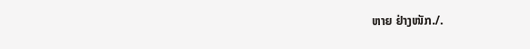ຫາຍ ຢ່າງໜັກ./.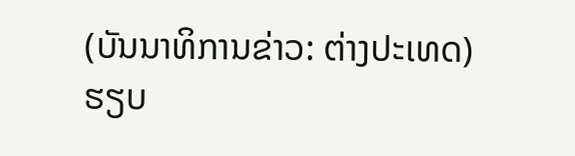(ບັນນາທິການຂ່າວ: ຕ່າງປະເທດ) ຮຽບ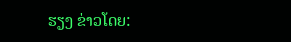ຮຽງ ຂ່າວໂດຍ: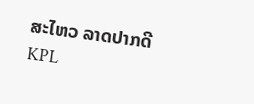ສະໄຫວ ລາດປາກດີ
KPL